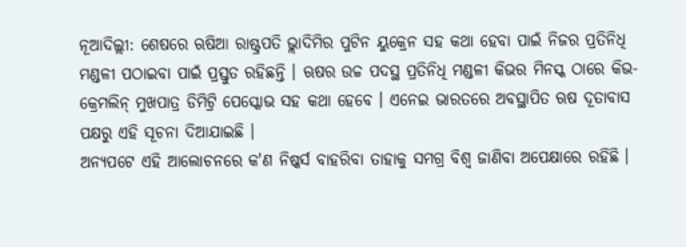ନୂଆଦିଲ୍ଲୀ: ଶେଷରେ ଋଷିଆ ରାଷ୍ଟ୍ରପତି ଭ୍ଲାଦିମିର ପୁଟିନ ୟୁକ୍ରେନ ସହ କଥା ହେବା ପାଇଁ ନିଜର ପ୍ରତିନିଧି ମଣ୍ଡଳୀ ପଠାଇବା ପାଇଁ ପ୍ରସ୍ତୁତ ରହିଛନ୍ତି । ଋଷର ଉଚ୍ଚ ପଦସ୍ଥ ପ୍ରତିନିଧି ମଣ୍ଡଳୀ କିଭର ମିନସ୍କ ଠାରେ କିଭ-କ୍ରେମଲିନ୍ ମୁଖପାତ୍ର ଡିମିଟ୍ରି ପେସ୍କୋଭ ସହ କଥା ହେବେ । ଏନେଇ ଭାରତରେ ଅବସ୍ଥାପିତ ଋଷ ଦୂତାବାସ ପକ୍ଷରୁ ଏହି ସୂଚନା ଦିଆଯାଇଛି ।
ଅନ୍ୟପଟେ ଏହି ଆଲୋଚନରେ କ'ଣ ନିଷ୍କର୍ସ ବାହରିବା ତାହାକୁ ସମଗ୍ର ବିଶ୍ବ ଜାଣିବା ଅପେକ୍ଷାରେ ରହିଛି ।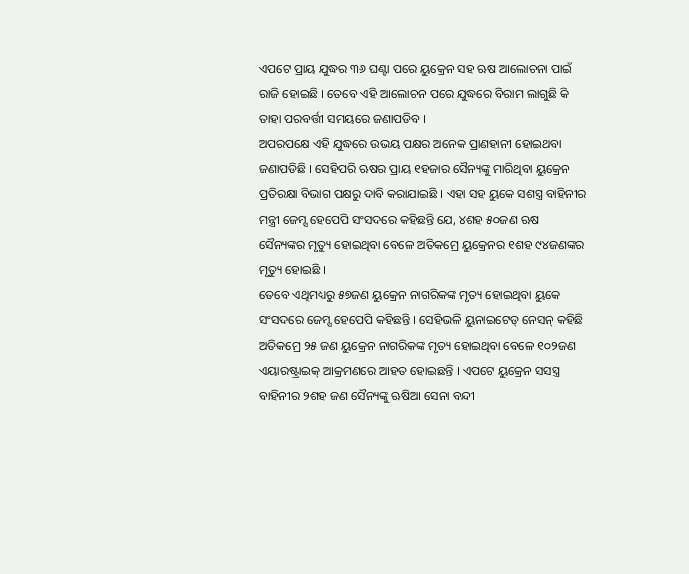ଏପଟେ ପ୍ରାୟ ଯୁଦ୍ଧର ୩୬ ଘଣ୍ଟା ପରେ ୟୁକ୍ରେନ ସହ ଋଷ ଆଲୋଚନା ପାଇଁ ରାଜି ହୋଇଛି । ତେବେ ଏହି ଆଲୋଚନ ପରେ ଯୁଦ୍ଧରେ ବିରାମ ଲାଗୁଛି କି ତାହା ପରବର୍ତ୍ତୀ ସମୟରେ ଜଣାପଡିବ ।
ଅପରପକ୍ଷେ ଏହି ଯୁଦ୍ଧରେ ଉଭୟ ପକ୍ଷର ଅନେକ ପ୍ରାଣହାନୀ ହୋଇଥବା ଜଣାପଡିଛି । ସେହିପରି ଋଷର ପ୍ରାୟ ୧ହଜାର ସୈନ୍ୟଙ୍କୁ ମାରିଥିବା ୟୁକ୍ରେନ ପ୍ରତିରକ୍ଷା ବିଭାଗ ପକ୍ଷରୁ ଦାବି କରାଯାଇଛି । ଏହା ସହ ୟୁକେ ସଶସ୍ତ୍ର ବାହିନୀର ମନ୍ତ୍ରୀ ଜେମ୍ସ ହେପେପି ସଂସଦରେ କହିଛନ୍ତି ଯେ, ୪ଶହ ୫୦ଜଣ ଋଷ ସୈନ୍ୟଙ୍କର ମୃତ୍ୟୁ ହୋଇଥିବା ବେଳେ ଅତିକମ୍ରେ ୟୁକ୍ରେନର ୧ଶହ ୯୪ଜଣଙ୍କର ମୃତ୍ୟୁ ହୋଇଛି ।
ତେବେ ଏଥିମଧ୍ୟରୁ ୫୭ଜଣ ୟୁକ୍ରେନ ନାଗରିକଙ୍କ ମୃତ୍ୟ ହୋଇଥିବା ୟୁକେ ସଂସଦରେ ଜେମ୍ସ ହେପେପି କହିଛନ୍ତି । ସେହିଭଳି ୟୁନାଇଟେଡ୍ ନେସନ୍ କହିଛି ଅତିକମ୍ରେ ୨୫ ଜଣ ୟୁକ୍ରେନ ନାଗରିକଙ୍କ ମୃତ୍ୟ ହୋଇଥିବା ବେଳେ ୧୦୨ଜଣ ଏୟାରଷ୍ଟ୍ରାଇକ୍ ଆକ୍ରମଣରେ ଆହତ ହୋଇଛନ୍ତି । ଏପଟେ ୟୁକ୍ରେନ ସସସ୍ତ୍ର ବାହିନୀର ୨ଶହ ଜଣ ସୈନ୍ୟଙ୍କୁ ଋଷିଆ ସେନା ବନ୍ଦୀ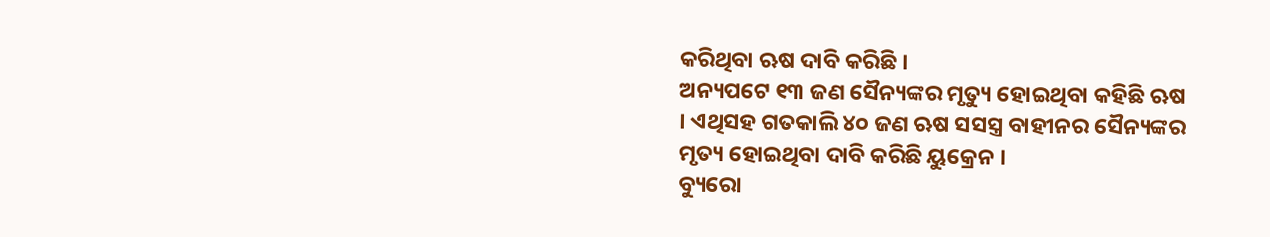କରିଥିବା ଋଷ ଦାବି କରିଛି ।
ଅନ୍ୟପଟେ ୧୩ ଜଣ ସୈନ୍ୟଙ୍କର ମୃତ୍ୟୁ ହୋଇଥିବା କହିଛି ଋଷ । ଏଥିସହ ଗତକାଲି ୪୦ ଜଣ ଋଷ ସସସ୍ତ୍ର ବାହୀନର ସୈନ୍ୟଙ୍କର ମୃତ୍ୟ ହୋଇଥିବା ଦାବି କରିଛି ୟୁକ୍ରେନ ।
ବ୍ୟୁରୋ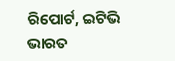ରିପୋର୍ଟ, ଇଟିଭି ଭାରତ